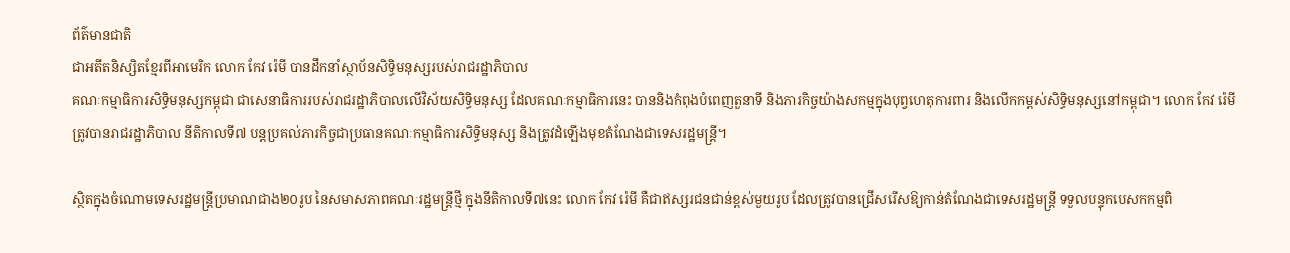ព័ត៌មានជាតិ
ជាអតីតនិស្សិតខ្មែរពីអាមេរិក លោក កែវ រ៉េមី បានដឹកនាំស្ថាប័នសិទ្ធិមនុស្សរបស់រាជរដ្ឋាភិបាល
គណៈកម្មាធិការសិទ្ធិមនុស្សកម្ពុជា ជាសេនាធិការរបស់រាជរដ្ឋាភិបាលលើវិស័យសិទ្ធិមនុស្ស ដែលគណៈកម្មាធិការនេះ បាននិងកំពុងបំពេញតួនាទី និងភារកិច្ចយ៉ាងសកម្មក្នុងបុព្វហេតុការពារ និងលើកកម្ពស់សិទ្ធិមនុស្សនៅកម្ពុជា។ លោក កែវ រ៉េមី ត្រូវបានរាជរដ្ឋាភិបាល នីតិកាលទី៧ បន្តប្រគល់ភារកិច្ចជាប្រធានគណៈកម្មាធិការសិទ្ធិមនុស្ស និងត្រូវដំឡើងមុខតំណែងជាទេសរដ្ឋមន្ត្រី។

ស្ថិតក្នុងចំណោមទេសរដ្ឋមន្ត្រីប្រមាណជាង២០រូប នៃសមាសភាពគណៈរដ្ឋមន្ត្រីថ្មី ក្នុងនីតិកាលទី៧នេះ លោក កែវ រ៉េមី គឺជាឥស្សរជនជាន់ខ្ពស់មួយរូប ដែលត្រូវបានជ្រើសរើសឱ្យកាន់តំណែងជាទេសរដ្ឋមន្ត្រី ទទួលបន្ទុកបេសកកម្មពិ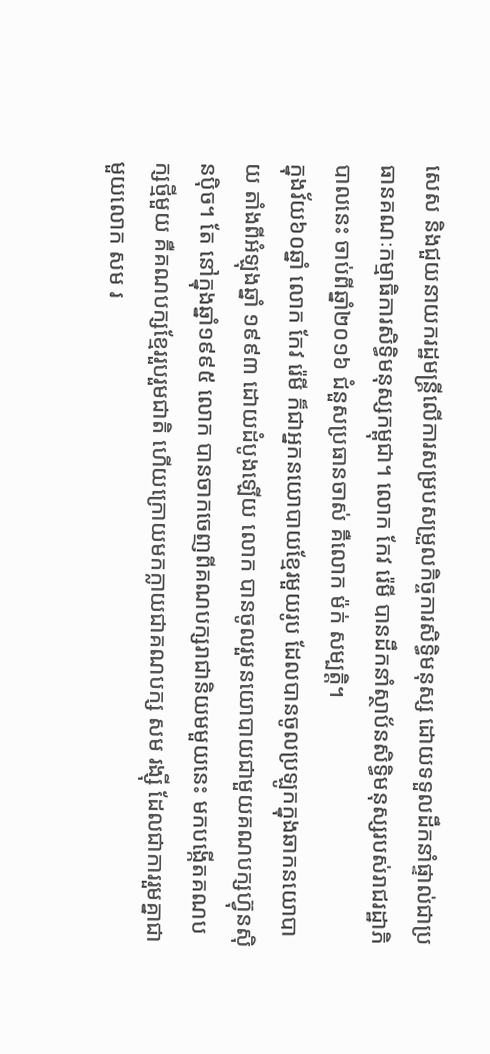សេស និងជួយនាយករដ្ឋមន្ត្រីលើការសម្របសម្រួលកិច្ចការសិទ្ធិមនុស្ស ដោយទទួលដឹកនាំផ្ទាល់ជាប្រធានគណៈកម្មាធិការសិទ្ធិមនុស្សកម្ពុជា។ លោក កែវ រ៉េមី បានដឹកនាំស្ថាប័នសិទ្ធិមនុស្សរបស់រាជរដ្ឋាភិបាលនេះ ចាប់ពីឆ្នាំ២០១៦ ជំនួសប្រធានចាស់ គឺលោក ម៉ក់ សម្បត្តិ។
ក្នុងវ័យ៦០ឆ្នាំ លោក កែវ រ៉េមី ក៏ជាអ្នកនយោបាយខ្មែរមួយរូប ដែលបានចូលប្រឡូកក្នុងឆាកនយោបាយ តាំងពីអំឡុងឆ្នាំ ១៩៩៣ ដោយដំបូងឡើយ លោក បានចូលរួមនយោបាយជាមួយគណបក្សហ្វ៊ុនស៊ិនប៉ិច។ តែ នៅក្នុងឆ្នាំ១៩៩៥ លោក បានចាកចេញពីគណបក្សរាជានិយមមួយនេះ មកបង្កើតគណបក្សថ្មីមួយ គឺគណបក្សខ្មែររួបរួមជាតិ ហើយក្រោយមកក្លាយជាគណបក្ស សម រង្ស៊ី ដែលជាការរួមគ្នាជាមួយលោក សម រ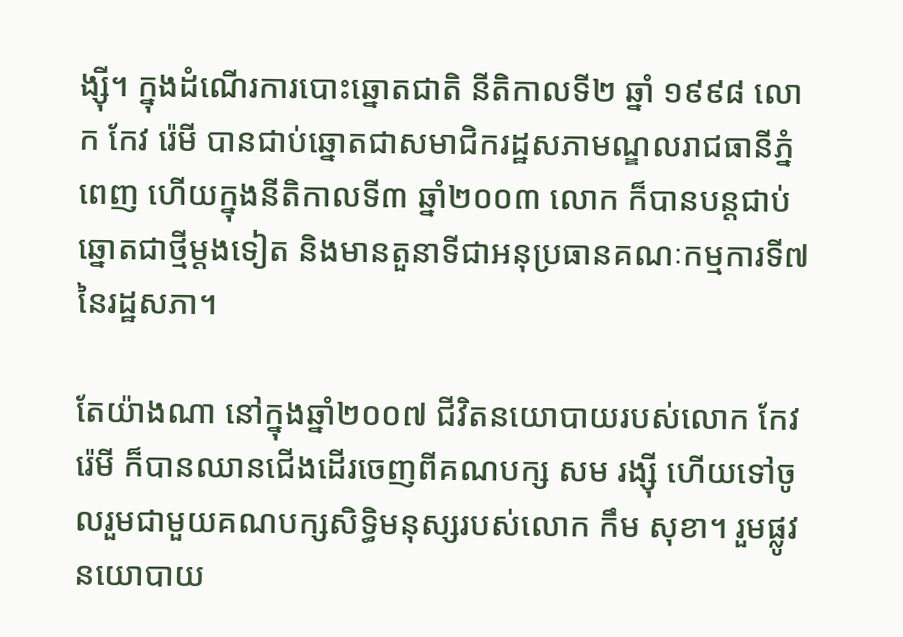ង្ស៊ី។ ក្នុងដំណើរការបោះឆ្នោតជាតិ នីតិកាលទី២ ឆ្នាំ ១៩៩៨ លោក កែវ រ៉េមី បានជាប់ឆ្នោតជាសមាជិករដ្ឋសភាមណ្ឌលរាជធានីភ្នំពេញ ហើយក្នុងនីតិកាលទី៣ ឆ្នាំ២០០៣ លោក ក៏បានបន្តជាប់ឆ្នោតជាថ្មីម្តងទៀត និងមានតួនាទីជាអនុប្រធានគណៈកម្មការទី៧ នៃរដ្ឋសភា។

តែយ៉ាងណា នៅក្នុងឆ្នាំ២០០៧ ជីវិតនយោបាយរបស់លោក កែវ រ៉េមី ក៏បានឈានជើងដើរចេញពីគណបក្ស សម រង្ស៊ី ហើយទៅចូលរួមជាមួយគណបក្សសិទ្ធិមនុស្សរបស់លោក កឹម សុខា។ រួមផ្លូវនយោបាយ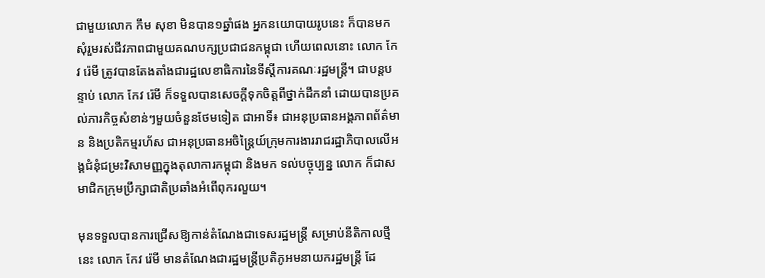ជាមួយលោក កឹម សុខា មិនបាន១ឆ្នាំផង អ្នកនយោបាយរូបនេះ ក៏បានមកសុំរួមរស់ជីវភាពជាមួយគណបក្សប្រជាជនកម្ពុជា ហើយពេលនោះ លោក កែវ រ៉េមី ត្រូវបានតែងតាំងជារដ្ឋលេខាធិការនៃទីស្ដីការគណៈរដ្ឋមន្ត្រី។ ជាបន្តបន្ទាប់ លោក កែវ រ៉េមី ក៏ទទួលបានសេចក្ដីទុកចិត្តពីថ្នាក់ដឹកនាំ ដោយបានប្រគល់ភារកិច្ចសំខាន់ៗមួយចំនួនថែមទៀត ជាអាទិ៍៖ ជាអនុប្រធានអង្គភាពព័ត៌មាន និងប្រតិកម្មរហ័ស ជាអនុប្រធានអចិន្ត្រៃយ៍ក្រុមការងាររាជរដ្ឋាភិបាលលើអង្គជំនុំជម្រះវិសាមញ្ញក្នុងតុលាការកម្ពុជា និងមក ទល់បច្ចុប្បន្ន លោក ក៏ជាសមាជិកក្រុមប្រឹក្សាជាតិប្រឆាំងអំពើពុករលួយ។

មុនទទួលបានការជ្រើសឱ្យកាន់តំណែងជាទេសរដ្ឋមន្ត្រី សម្រាប់នីតិកាលថ្មីនេះ លោក កែវ រ៉េមី មានតំណែងជារដ្ឋមន្ត្រីប្រតិភូអមនាយករដ្ឋមន្ត្រី ដែ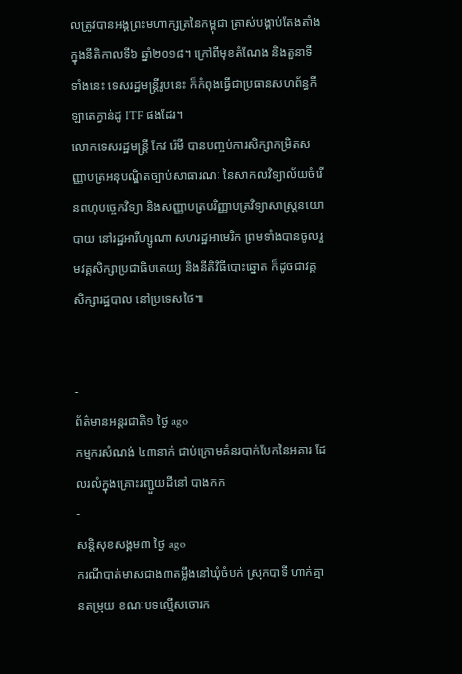លត្រូវបានអង្គព្រះមហាក្សត្រនៃកម្ពុជា ត្រាស់បង្គាប់តែងតាំងក្នុងនីតិកាលទី៦ ឆ្នាំ២០១៨។ ក្រៅពីមុខតំណែង និងតួនាទីទាំងនេះ ទេសរដ្ឋមន្ត្រីរូបនេះ ក៏កំពុងធ្វើជាប្រធានសហព័ន្ធកីឡាតេក្វាន់ដូ ITF ផងដែរ។
លោកទេសរដ្ឋមន្ត្រី កែវ រ៉េមី បានបញ្ចប់ការសិក្សាកម្រិតសញ្ញាបត្រអនុបណ្ឌិតច្បាប់សាធារណៈ នៃសាកលវិទ្យាល័យចំរើនពហុបច្ចេកវិទ្យា និងសញ្ញាបត្របរិញ្ញាបត្រវិទ្យាសាស្ត្រនយោបាយ នៅរដ្ឋអារីហ្សូណា សហរដ្ឋអាមេរិក ព្រមទាំងបានចូលរួមវគ្គសិក្សាប្រជាធិបតេយ្យ និងនីតិវិធីបោះឆ្នោត ក៏ដូចជាវគ្គសិក្សារដ្ឋបាល នៅប្រទេសថៃ៕


-
ព័ត៌មានអន្ដរជាតិ១ ថ្ងៃ ago
កម្មករសំណង់ ៤៣នាក់ ជាប់ក្រោមគំនរបាក់បែកនៃអគារ ដែលរលំក្នុងគ្រោះរញ្ជួយដីនៅ បាងកក
-
សន្តិសុខសង្គម៣ ថ្ងៃ ago
ករណីបាត់មាសជាង៣តម្លឹងនៅឃុំចំបក់ ស្រុកបាទី ហាក់គ្មានតម្រុយ ខណៈបទល្មើសចោរក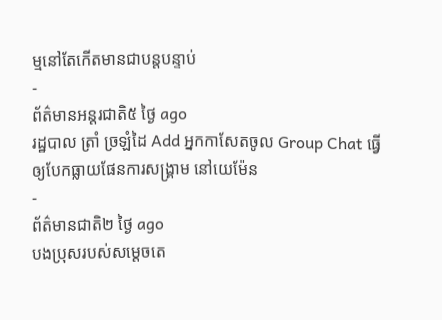ម្មនៅតែកើតមានជាបន្តបន្ទាប់
-
ព័ត៌មានអន្ដរជាតិ៥ ថ្ងៃ ago
រដ្ឋបាល ត្រាំ ច្រឡំដៃ Add អ្នកកាសែតចូល Group Chat ធ្វើឲ្យបែកធ្លាយផែនការសង្គ្រាម នៅយេម៉ែន
-
ព័ត៌មានជាតិ២ ថ្ងៃ ago
បងប្រុសរបស់សម្ដេចតេ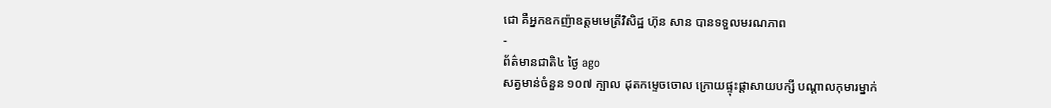ជោ គឺអ្នកឧកញ៉ាឧត្តមមេត្រីវិសិដ្ឋ ហ៊ុន សាន បានទទួលមរណភាព
-
ព័ត៌មានជាតិ៤ ថ្ងៃ ago
សត្វមាន់ចំនួន ១០៧ ក្បាល ដុតកម្ទេចចោល ក្រោយផ្ទុះផ្ដាសាយបក្សី បណ្តាលកុមារម្នាក់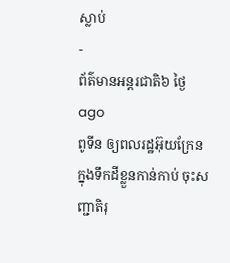ស្លាប់
-
ព័ត៌មានអន្ដរជាតិ៦ ថ្ងៃ ago
ពូទីន ឲ្យពលរដ្ឋអ៊ុយក្រែនក្នុងទឹកដីខ្លួនកាន់កាប់ ចុះសញ្ជាតិរុ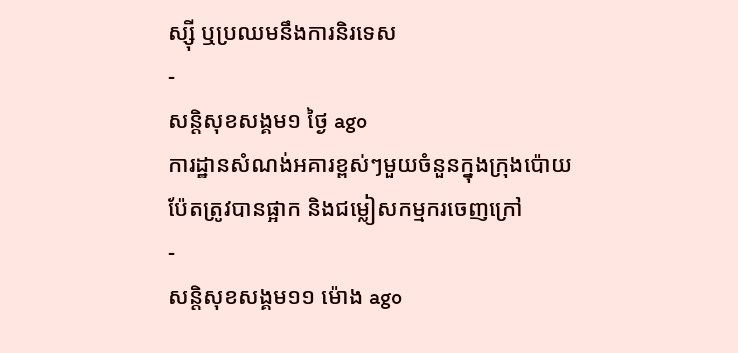ស្ស៊ី ឬប្រឈមនឹងការនិរទេស
-
សន្តិសុខសង្គម១ ថ្ងៃ ago
ការដ្ឋានសំណង់អគារខ្ពស់ៗមួយចំនួនក្នុងក្រុងប៉ោយប៉ែតត្រូវបានផ្អាក និងជម្លៀសកម្មករចេញក្រៅ
-
សន្តិសុខសង្គម១១ ម៉ោង ago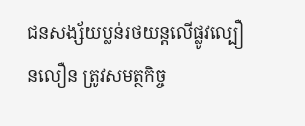ជនសង្ស័យប្លន់រថយន្តលើផ្លូវល្បឿនលឿន ត្រូវសមត្ថកិច្ច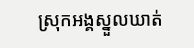ស្រុកអង្គស្នួលឃាត់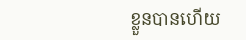ខ្លួនបានហើយ